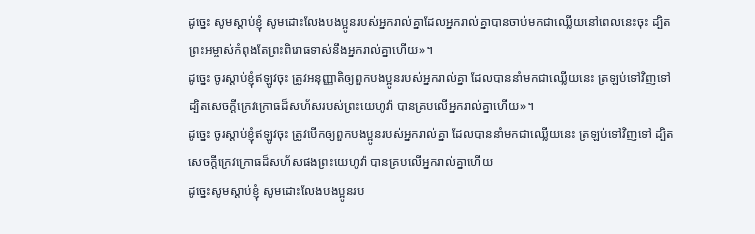ដូច្នេះ សូមស្ដាប់ខ្ញុំ សូមដោះលែងបងប្អូនរបស់អ្នករាល់គ្នាដែលអ្នករាល់គ្នាបានចាប់មកជាឈ្លើយនៅពេលនេះចុះ ដ្បិតព្រះអម្ចាស់កំពុងតែព្រះពិរោធទាស់នឹងអ្នករាល់គ្នាហើយ»។
ដូច្នេះ ចូរស្តាប់ខ្ញុំឥឡូវចុះ ត្រូវអនុញ្ញាតិឲ្យពួកបងប្អូនរបស់អ្នករាល់គ្នា ដែលបាននាំមកជាឈ្លើយនេះ ត្រឡប់ទៅវិញទៅ ដ្បិតសេចក្ដីក្រេវក្រោធដ៏សហ័សរបស់ព្រះយេហូវ៉ា បានគ្របលើអ្នករាល់គ្នាហើយ»។
ដូច្នេះ ចូរស្តាប់ខ្ញុំឥឡូវចុះ ត្រូវបើកឲ្យពួកបងប្អូនរបស់អ្នករាល់គ្នា ដែលបាននាំមកជាឈ្លើយនេះ ត្រឡប់ទៅវិញទៅ ដ្បិតសេចក្ដីក្រេវក្រោធដ៏សហ័សផងព្រះយេហូវ៉ា បានគ្របលើអ្នករាល់គ្នាហើយ
ដូច្នេះសូមស្តាប់ខ្ញុំ សូមដោះលែងបងប្អូនរប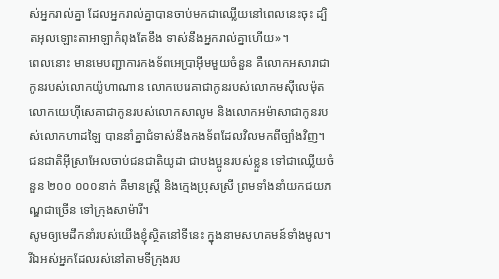ស់អ្នករាល់គ្នា ដែលអ្នករាល់គ្នាបានចាប់មកជាឈ្លើយនៅពេលនេះចុះ ដ្បិតអុលឡោះតាអាឡាកំពុងតែខឹង ទាស់នឹងអ្នករាល់គ្នាហើយ»។
ពេលនោះ មានមេបញ្ជាការកងទ័ពអេប្រាអ៊ីមមួយចំនួន គឺលោកអសារាជាកូនរបស់លោកយ៉ូហាណាន លោកបេរេគាជាកូនរបស់លោកមស៊ីលេម៉ុត លោកយេហ៊ីសេគាជាកូនរបស់លោកសាលូម និងលោកអម៉ាសាជាកូនរបស់លោកហាដឡៃ បាននាំគ្នាជំទាស់នឹងកងទ័ពដែលវិលមកពីច្បាំងវិញ។
ជនជាតិអ៊ីស្រាអែលចាប់ជនជាតិយូដា ជាបងប្អូនរបស់ខ្លួន ទៅជាឈ្លើយចំនួន ២០០ ០០០នាក់ គឺមានស្ត្រី និងក្មេងប្រុសស្រី ព្រមទាំងនាំយកជយភណ្ឌជាច្រើន ទៅក្រុងសាម៉ារី។
សូមឲ្យមេដឹកនាំរបស់យើងខ្ញុំស្ថិតនៅទីនេះ ក្នុងនាមសហគមន៍ទាំងមូល។ រីឯអស់អ្នកដែលរស់នៅតាមទីក្រុងរប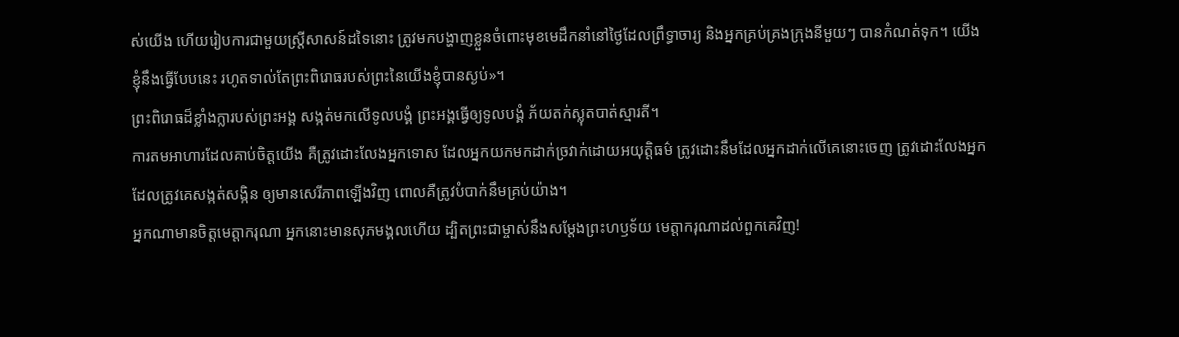ស់យើង ហើយរៀបការជាមួយស្ត្រីសាសន៍ដទៃនោះ ត្រូវមកបង្ហាញខ្លួនចំពោះមុខមេដឹកនាំនៅថ្ងៃដែលព្រឹទ្ធាចារ្យ និងអ្នកគ្រប់គ្រងក្រុងនីមួយៗ បានកំណត់ទុក។ យើងខ្ញុំនឹងធ្វើបែបនេះ រហូតទាល់តែព្រះពិរោធរបស់ព្រះនៃយើងខ្ញុំបានស្ងប់»។
ព្រះពិរោធដ៏ខ្លាំងក្លារបស់ព្រះអង្គ សង្កត់មកលើទូលបង្គំ ព្រះអង្គធ្វើឲ្យទូលបង្គំ ភ័យតក់ស្លុតបាត់ស្មារតី។
ការតមអាហារដែលគាប់ចិត្តយើង គឺត្រូវដោះលែងអ្នកទោស ដែលអ្នកយកមកដាក់ច្រវាក់ដោយអយុត្តិធម៌ ត្រូវដោះនឹមដែលអ្នកដាក់លើគេនោះចេញ ត្រូវដោះលែងអ្នកដែលត្រូវគេសង្កត់សង្កិន ឲ្យមានសេរីភាពឡើងវិញ ពោលគឺត្រូវបំបាក់នឹមគ្រប់យ៉ាង។
អ្នកណាមានចិត្តមេត្តាករុណា អ្នកនោះមានសុភមង្គលហើយ ដ្បិតព្រះជាម្ចាស់នឹងសម្តែងព្រះហឫទ័យ មេត្តាករុណាដល់ពួកគេវិញ!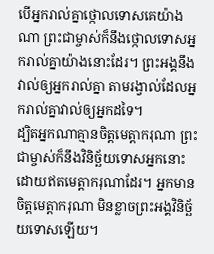បើអ្នករាល់គ្នាថ្កោលទោសគេយ៉ាងណា ព្រះជាម្ចាស់ក៏នឹងថ្កោលទោសអ្នករាល់គ្នាយ៉ាងនោះដែរ។ ព្រះអង្គនឹងវាល់ឲ្យអ្នករាល់គ្នា តាមរង្វាល់ដែលអ្នករាល់គ្នាវាល់ឲ្យអ្នកដទៃ។
ដ្បិតអ្នកណាគ្មានចិត្តមេត្តាករុណា ព្រះជាម្ចាស់ក៏នឹងវិនិច្ឆ័យទោសអ្នកនោះ ដោយឥតមេត្តាករុណាដែរ។ អ្នកមានចិត្តមេត្តាករុណា មិនខ្លាចព្រះអង្គវិនិច្ឆ័យទោសឡើយ។